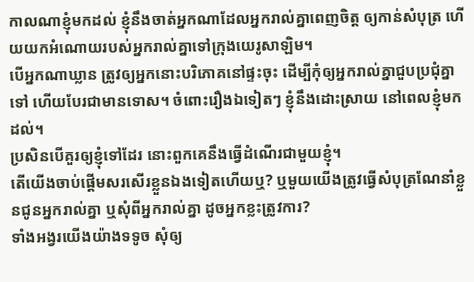កាលណាខ្ញុំមកដល់ ខ្ញុំនឹងចាត់អ្នកណាដែលអ្នករាល់គ្នាពេញចិត្ត ឲ្យកាន់សំបុត្រ ហើយយកអំណោយរបស់អ្នករាល់គ្នាទៅក្រុងយេរូសាឡិម។
បើអ្នកណាឃ្លាន ត្រូវឲ្យអ្នកនោះបរិភោគនៅផ្ទះចុះ ដើម្បីកុំឲ្យអ្នករាល់គ្នាជួបប្រជុំគ្នាទៅ ហើយបែរជាមានទោស។ ចំពោះរឿងឯទៀតៗ ខ្ញុំនឹងដោះស្រាយ នៅពេលខ្ញុំមកដល់។
ប្រសិនបើគួរឲ្យខ្ញុំទៅដែរ នោះពួកគេនឹងធ្វើដំណើរជាមួយខ្ញុំ។
តើយើងចាប់ផ្ដើមសរសើរខ្លួនឯងទៀតហើយឬ? ឬមួយយើងត្រូវធ្វើសំបុត្រណែនាំខ្លួនជូនអ្នករាល់គ្នា ឬសុំពីអ្នករាល់គ្នា ដូចអ្នកខ្លះត្រូវការ?
ទាំងអង្វរយើងយ៉ាងទទូច សុំឲ្យ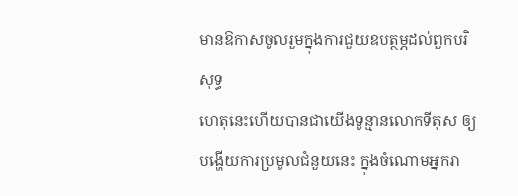មានឱកាសចូលរួមក្នុងការជួយឧបត្ថម្ភដល់ពួកបរិសុទ្ធ
ហេតុនេះហើយបានជាយើងទូន្មានលោកទីតុស ឲ្យបង្ហើយការប្រមូលជំនួយនេះ ក្នុងចំណោមអ្នករា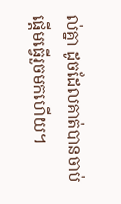ល់គ្នា ដូចដែលគាត់បានចាប់ផ្តើមធ្វើរួចមកហើយ។